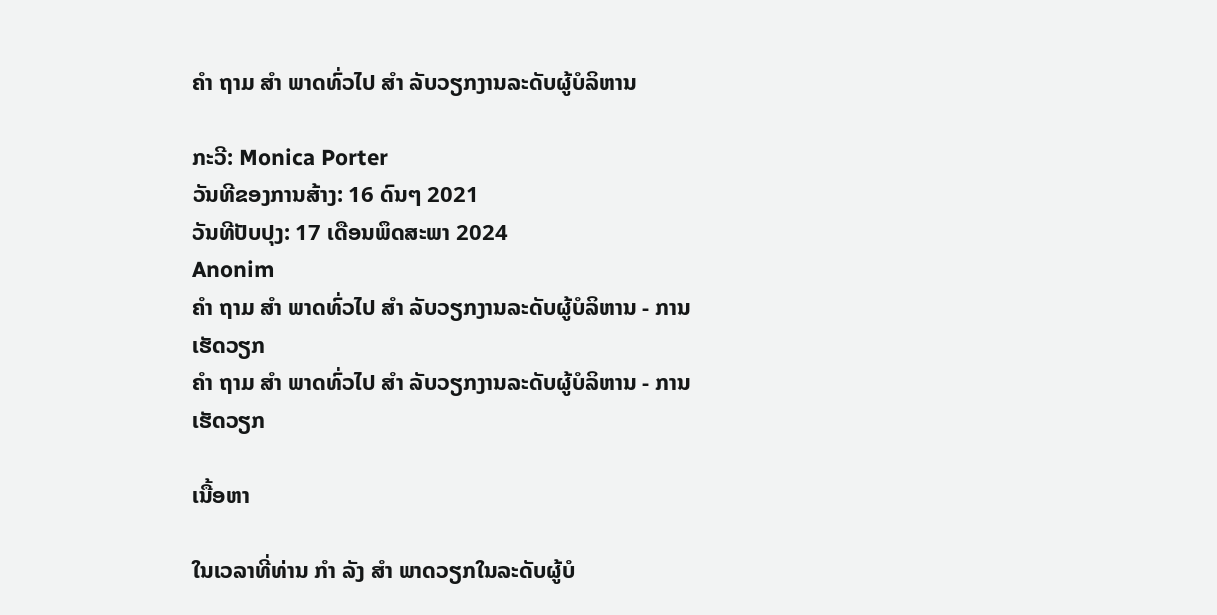ຄຳ ຖາມ ສຳ ພາດທົ່ວໄປ ສຳ ລັບວຽກງານລະດັບຜູ້ບໍລິຫານ

ກະວີ: Monica Porter
ວັນທີຂອງການສ້າງ: 16 ດົນໆ 2021
ວັນທີປັບປຸງ: 17 ເດືອນພຶດສະພາ 2024
Anonim
ຄຳ ຖາມ ສຳ ພາດທົ່ວໄປ ສຳ ລັບວຽກງານລະດັບຜູ້ບໍລິຫານ - ການເຮັດວຽກ
ຄຳ ຖາມ ສຳ ພາດທົ່ວໄປ ສຳ ລັບວຽກງານລະດັບຜູ້ບໍລິຫານ - ການເຮັດວຽກ

ເນື້ອຫາ

ໃນເວລາທີ່ທ່ານ ກຳ ລັງ ສຳ ພາດວຽກໃນລະດັບຜູ້ບໍ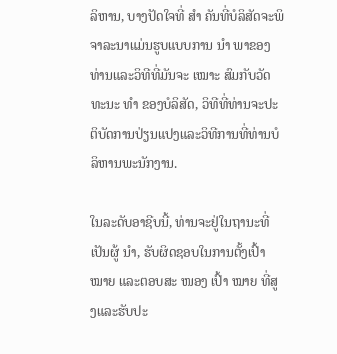ລິຫານ, ບາງປັດໃຈທີ່ ສຳ ຄັນທີ່ບໍລິສັດຈະພິຈາລະນາແມ່ນຮູບແບບການ ນຳ ພາຂອງທ່ານແລະວິທີທີ່ມັນຈະ ເໝາະ ສົມກັບວັດທະນະ ທຳ ຂອງບໍລິສັດ, ວິທີທີ່ທ່ານຈະປະຕິບັດການປ່ຽນແປງແລະວິທີການທີ່ທ່ານບໍລິຫານພະນັກງານ.

ໃນລະດັບອາຊີບນີ້, ທ່ານຈະຢູ່ໃນຖານະທີ່ເປັນຜູ້ ນຳ, ຮັບຜິດຊອບໃນການຕັ້ງເປົ້າ ໝາຍ ແລະຕອບສະ ໜອງ ເປົ້າ ໝາຍ ທີ່ສູງແລະຮັບປະ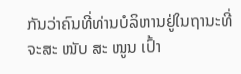ກັນວ່າຄົນທີ່ທ່ານບໍລິຫານຢູ່ໃນຖານະທີ່ຈະສະ ໜັບ ສະ ໜູນ ເປົ້າ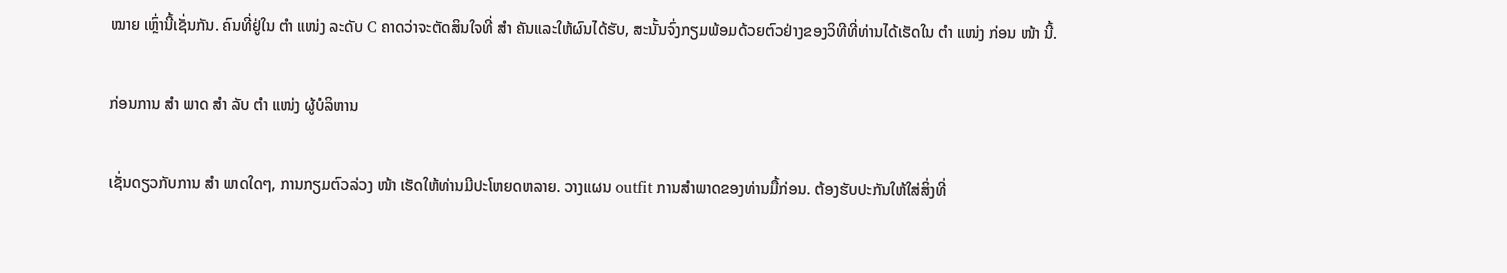ໝາຍ ເຫຼົ່ານີ້ເຊັ່ນກັນ. ຄົນທີ່ຢູ່ໃນ ຕຳ ແໜ່ງ ລະດັບ C ຄາດວ່າຈະຕັດສິນໃຈທີ່ ສຳ ຄັນແລະໃຫ້ຜົນໄດ້ຮັບ, ສະນັ້ນຈົ່ງກຽມພ້ອມດ້ວຍຕົວຢ່າງຂອງວິທີທີ່ທ່ານໄດ້ເຮັດໃນ ຕຳ ແໜ່ງ ກ່ອນ ໜ້າ ນີ້.

ກ່ອນການ ສຳ ພາດ ສຳ ລັບ ຕຳ ແໜ່ງ ຜູ້ບໍລິຫານ

ເຊັ່ນດຽວກັບການ ສຳ ພາດໃດໆ, ການກຽມຕົວລ່ວງ ໜ້າ ເຮັດໃຫ້ທ່ານມີປະໂຫຍດຫລາຍ. ວາງແຜນ outfit ການສໍາພາດຂອງທ່ານມື້ກ່ອນ. ຕ້ອງຮັບປະກັນໃຫ້ໃສ່ສິ່ງທີ່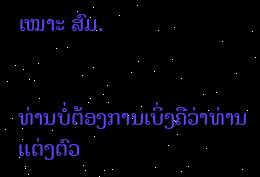ເໝາະ ສົມ.


ທ່ານບໍ່ຕ້ອງການເບິ່ງຄືວ່າທ່ານແຕ່ງຕົວ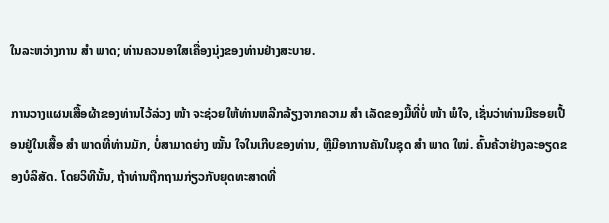ໃນລະຫວ່າງການ ສຳ ພາດ; ທ່ານຄວນອາໃສເຄື່ອງນຸ່ງຂອງທ່ານຢ່າງສະບາຍ.

ການວາງແຜນເສື້ອຜ້າຂອງທ່ານໄວ້ລ່ວງ ໜ້າ ຈະຊ່ວຍໃຫ້ທ່ານຫລີກລ້ຽງຈາກຄວາມ ສຳ ເລັດຂອງມື້ທີ່ບໍ່ ໜ້າ ພໍໃຈ, ເຊັ່ນວ່າທ່ານມີຮອຍເປື້ອນຢູ່ໃນເສື້ອ ສຳ ພາດທີ່ທ່ານມັກ, ບໍ່ສາມາດຍ່າງ ໝັ້ນ ໃຈໃນເກີບຂອງທ່ານ, ຫຼືມີອາການຄັນໃນຊຸດ ສຳ ພາດ ໃໝ່. ຄົ້ນຄ້ວາຢ່າງລະອຽດຂອງບໍລິສັດ. ໂດຍວິທີນັ້ນ, ຖ້າທ່ານຖືກຖາມກ່ຽວກັບຍຸດທະສາດທີ່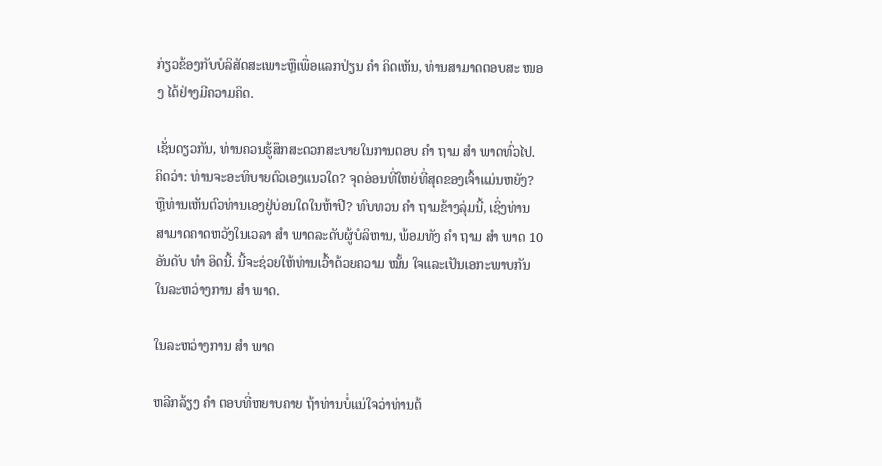ກ່ຽວຂ້ອງກັບບໍລິສັດສະເພາະຫຼືເພື່ອແລກປ່ຽນ ຄຳ ຄິດເຫັນ, ທ່ານສາມາດຕອບສະ ໜອງ ໄດ້ຢ່າງມີຄວາມຄິດ.

ເຊັ່ນດຽວກັນ, ທ່ານຄວນຮູ້ສຶກສະດວກສະບາຍໃນການຕອບ ຄຳ ຖາມ ສຳ ພາດທົ່ວໄປ. ຄິດວ່າ: ທ່ານຈະອະທິບາຍຕົວເອງແນວໃດ? ຈຸດອ່ອນທີ່ໃຫຍ່ທີ່ສຸດຂອງເຈົ້າແມ່ນຫຍັງ? ຫຼືທ່ານເຫັນຕົວທ່ານເອງຢູ່ບ່ອນໃດໃນຫ້າປີ? ທົບທວນ ຄຳ ຖາມຂ້າງລຸ່ມນີ້, ເຊິ່ງທ່ານສາມາດຄາດຫວັງໃນເວລາ ສຳ ພາດລະດັບຜູ້ບໍລິຫານ, ພ້ອມທັງ ຄຳ ຖາມ ສຳ ພາດ 10 ອັນດັບ ທຳ ອິດນີ້. ນີ້ຈະຊ່ວຍໃຫ້ທ່ານເວົ້າດ້ວຍຄວາມ ໝັ້ນ ໃຈແລະເປັນເອກະພາບກັນໃນລະຫວ່າງການ ສຳ ພາດ.

ໃນລະຫວ່າງການ ສຳ ພາດ

ຫລີກລ້ຽງ ຄຳ ຕອບທີ່ຫຍາບຄາຍ ຖ້າທ່ານບໍ່ແນ່ໃຈວ່າທ່ານຕ້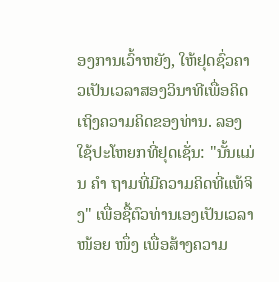ອງການເວົ້າຫຍັງ, ໃຫ້ຢຸດຊົ່ວຄາວເປັນເວລາສອງວິນາທີເພື່ອຄິດເຖິງຄວາມຄິດຂອງທ່ານ. ລອງໃຊ້ປະໂຫຍກທີ່ຢຸດເຊັ່ນ: "ນັ້ນແມ່ນ ຄຳ ຖາມທີ່ມີຄວາມຄິດທີ່ແທ້ຈິງ" ເພື່ອຊື້ຕົວທ່ານເອງເປັນເວລາ ໜ້ອຍ ໜຶ່ງ ເພື່ອສ້າງຄວາມ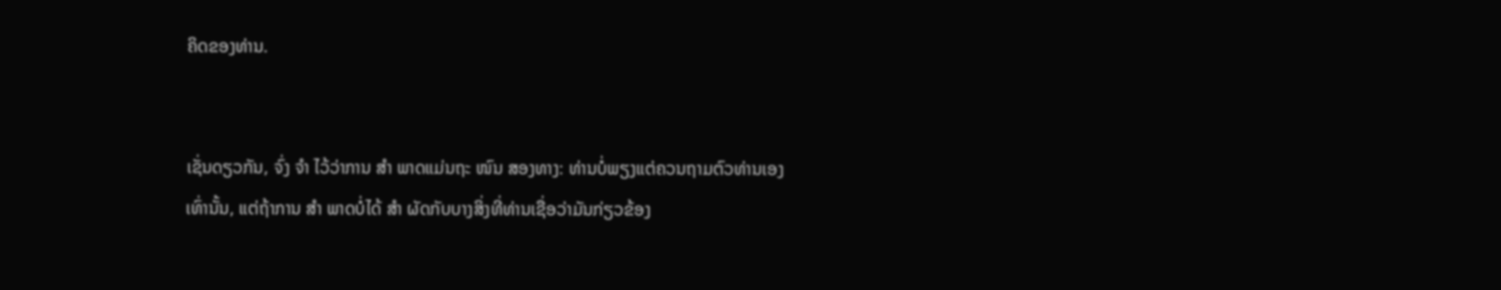ຄິດຂອງທ່ານ.


ເຊັ່ນດຽວກັນ, ຈົ່ງ ຈຳ ໄວ້ວ່າການ ສຳ ພາດແມ່ນຖະ ໜົນ ສອງທາງ: ທ່ານບໍ່ພຽງແຕ່ຄວນຖາມຕົວທ່ານເອງເທົ່ານັ້ນ, ແຕ່ຖ້າການ ສຳ ພາດບໍ່ໄດ້ ສຳ ຜັດກັບບາງສິ່ງທີ່ທ່ານເຊື່ອວ່າມັນກ່ຽວຂ້ອງ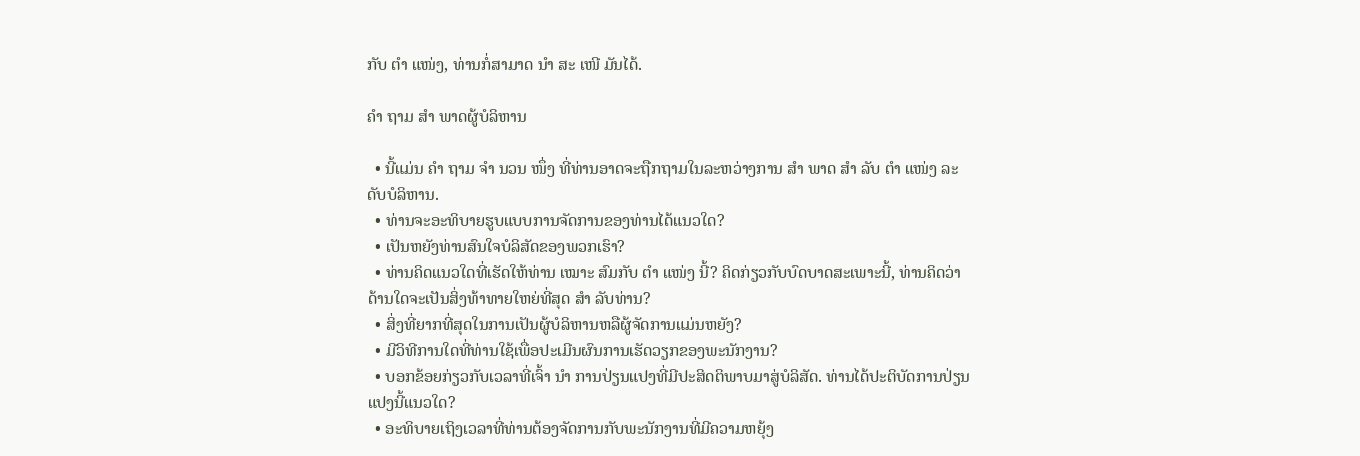ກັບ ຕຳ ແໜ່ງ, ທ່ານກໍ່ສາມາດ ນຳ ສະ ເໜີ ມັນໄດ້.

ຄຳ ຖາມ ສຳ ພາດຜູ້ບໍລິຫານ

  • ນີ້ແມ່ນ ຄຳ ຖາມ ຈຳ ນວນ ໜຶ່ງ ທີ່ທ່ານອາດຈະຖືກຖາມໃນລະຫວ່າງການ ສຳ ພາດ ສຳ ລັບ ຕຳ ແໜ່ງ ລະດັບບໍລິຫານ.
  • ທ່ານຈະອະທິບາຍຮູບແບບການຈັດການຂອງທ່ານໄດ້ແນວໃດ?
  • ເປັນຫຍັງທ່ານສົນໃຈບໍລິສັດຂອງພວກເຮົາ?
  • ທ່ານຄິດແນວໃດທີ່ເຮັດໃຫ້ທ່ານ ເໝາະ ສົມກັບ ຕຳ ແໜ່ງ ນີ້? ຄິດກ່ຽວກັບບົດບາດສະເພາະນີ້, ທ່ານຄິດວ່າດ້ານໃດຈະເປັນສິ່ງທ້າທາຍໃຫຍ່ທີ່ສຸດ ສຳ ລັບທ່ານ?
  • ສິ່ງທີ່ຍາກທີ່ສຸດໃນການເປັນຜູ້ບໍລິຫານຫລືຜູ້ຈັດການແມ່ນຫຍັງ?
  • ມີວິທີການໃດທີ່ທ່ານໃຊ້ເພື່ອປະເມີນຜົນການເຮັດວຽກຂອງພະນັກງານ?
  • ບອກຂ້ອຍກ່ຽວກັບເວລາທີ່ເຈົ້າ ນຳ ການປ່ຽນແປງທີ່ມີປະສິດຕິພາບມາສູ່ບໍລິສັດ. ທ່ານໄດ້ປະຕິບັດການປ່ຽນແປງນີ້ແນວໃດ?
  • ອະທິບາຍເຖິງເວລາທີ່ທ່ານຕ້ອງຈັດການກັບພະນັກງານທີ່ມີຄວາມຫຍຸ້ງ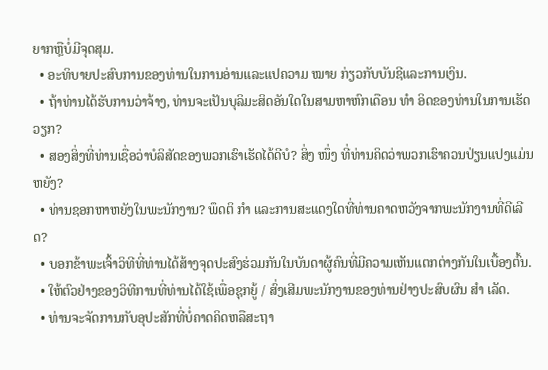ຍາກຫຼືບໍ່ມີຈຸດສຸມ.
  • ອະທິບາຍປະສົບການຂອງທ່ານໃນການອ່ານແລະແປຄວາມ ໝາຍ ກ່ຽວກັບບັນຊີແລະການເງິນ.
  • ຖ້າທ່ານໄດ້ຮັບການວ່າຈ້າງ, ທ່ານຈະເປັນບຸລິມະສິດອັນໃດໃນສາມຫາຫົກເດືອນ ທຳ ອິດຂອງທ່ານໃນການເຮັດວຽກ?
  • ສອງສິ່ງທີ່ທ່ານເຊື່ອວ່າບໍລິສັດຂອງພວກເຮົາເຮັດໄດ້ດີບໍ? ສິ່ງ ໜຶ່ງ ທີ່ທ່ານຄິດວ່າພວກເຮົາຄວນປ່ຽນແປງແມ່ນຫຍັງ?
  • ທ່ານຊອກຫາຫຍັງໃນພະນັກງານ? ພຶດຕິ ກຳ ແລະການສະແດງໃດທີ່ທ່ານຄາດຫວັງຈາກພະນັກງານທີ່ດີເລີດ?
  • ບອກຂ້າພະເຈົ້າວິທີທີ່ທ່ານໄດ້ສ້າງຈຸດປະສົງຮ່ວມກັນໃນບັນດາຜູ້ຄົນທີ່ມີຄວາມເຫັນແຕກຕ່າງກັນໃນເບື້ອງຕົ້ນ.
  • ໃຫ້ຕົວຢ່າງຂອງວິທີການທີ່ທ່ານໄດ້ໃຊ້ເພື່ອຊຸກຍູ້ / ສົ່ງເສີມພະນັກງານຂອງທ່ານຢ່າງປະສົບຜົນ ສຳ ເລັດ.
  • ທ່ານຈະຈັດການກັບອຸປະສັກທີ່ບໍ່ຄາດຄິດຫລືສະຖາ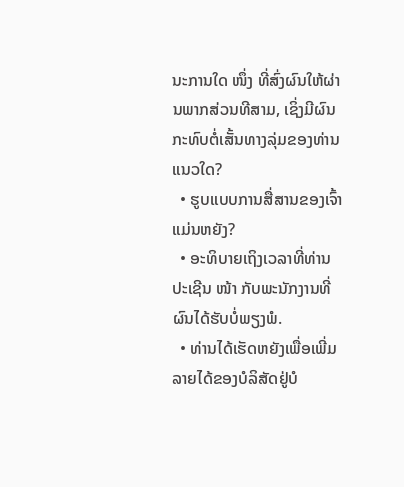ນະການໃດ ໜຶ່ງ ທີ່ສົ່ງຜົນໃຫ້ຜ່ານພາກສ່ວນທີສາມ, ເຊິ່ງມີຜົນກະທົບຕໍ່ເສັ້ນທາງລຸ່ມຂອງທ່ານແນວໃດ?
  • ຮູບແບບການສື່ສານຂອງເຈົ້າແມ່ນຫຍັງ?
  • ອະທິບາຍເຖິງເວລາທີ່ທ່ານປະເຊີນ ໜ້າ ກັບພະນັກງານທີ່ຜົນໄດ້ຮັບບໍ່ພຽງພໍ.
  • ທ່ານໄດ້ເຮັດຫຍັງເພື່ອເພີ່ມລາຍໄດ້ຂອງບໍລິສັດຢູ່ບໍ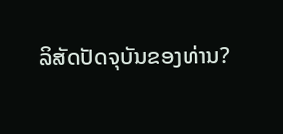ລິສັດປັດຈຸບັນຂອງທ່ານ?